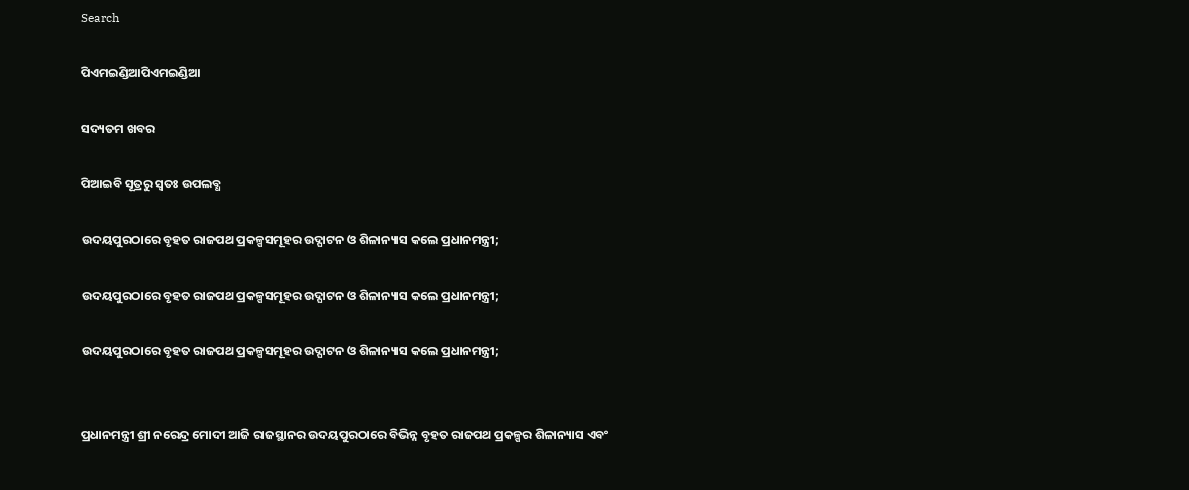Search

ପିଏମଇଣ୍ଡିଆପିଏମଇଣ୍ଡିଆ

ସଦ୍ୟତମ ଖବର

ପିଆଇବି ସୂତ୍ରରୁ ସ୍ବତଃ ଉପଲବ୍ଧ

ଉଦୟପୁରଠାରେ ବୃହତ ରାଜପଥ ପ୍ରକଳ୍ପସମୂହର ଉଦ୍ଘାଟନ ଓ ଶିଳାନ୍ୟାସ କଲେ ପ୍ରଧାନମନ୍ତ୍ରୀ;

ଉଦୟପୁରଠାରେ ବୃହତ ରାଜପଥ ପ୍ରକଳ୍ପସମୂହର ଉଦ୍ଘାଟନ ଓ ଶିଳାନ୍ୟାସ କଲେ ପ୍ରଧାନମନ୍ତ୍ରୀ;

ଉଦୟପୁରଠାରେ ବୃହତ ରାଜପଥ ପ୍ରକଳ୍ପସମୂହର ଉଦ୍ଘାଟନ ଓ ଶିଳାନ୍ୟାସ କଲେ ପ୍ରଧାନମନ୍ତ୍ରୀ;


ପ୍ରଧାନମନ୍ତ୍ରୀ ଶ୍ରୀ ନରେନ୍ଦ୍ର ମୋଦୀ ଆଜି ରାଜସ୍ଥାନର ଉଦୟପୁରଠାରେ ବିଭିନ୍ନ ବୃହତ ରାଜପଥ ପ୍ରକଳ୍ପର ଶିଳାନ୍ୟାସ ଏବଂ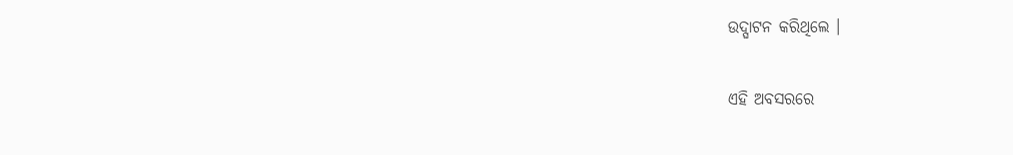ଉଦ୍ଘାଟନ କରିଥିଲେ ।

ଏହି ଅବସରରେ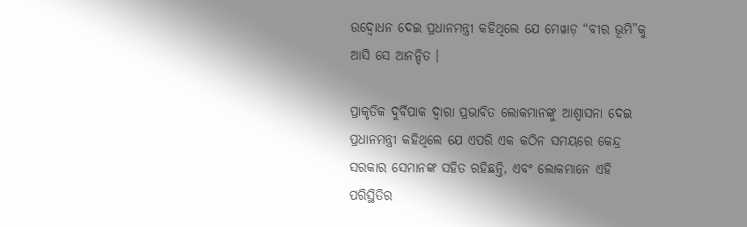ଉଦ୍ବୋଧନ ଦେଇ ପ୍ରଧାନମନ୍ତ୍ରୀ କହିଥିଲେ ଯେ ମେୱାଡ଼ “ବୀର ଭୂମି”କୁ ଆସି ସେ ଆନନ୍ଦିତ ।

ପ୍ରାକୃତିକ ଦୁର୍ବିପାକ ଦ୍ୱାରା ପ୍ରଭାବିତ ଲୋକମାନଙ୍କୁ ଆଶ୍ୱାସନା ଦେଇ ପ୍ରଧାନମନ୍ତ୍ରୀ କହିଥିଲେ ଯେ ଏପରି ଏକ କଠିନ ସମୟରେ କେନ୍ଦ୍ର ସରକାର ସେମାନଙ୍କ ସହିତ ରହିଛନ୍ତି, ଏବଂ ଲୋକମାନେ ଏହି ପରିସ୍ଥିତିର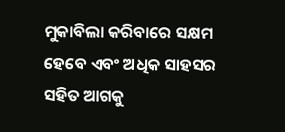ମୁକାବିଲା କରିବାରେ ସକ୍ଷମ ହେବେ ଏବଂ ଅଧିକ ସାହସର ସହିତ ଆଗକୁ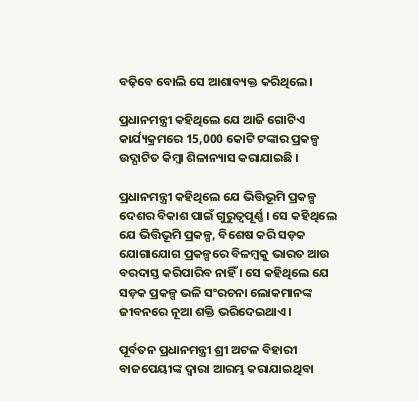ବଢ଼ିବେ ବୋଲି ସେ ଆଶାବ୍ୟକ୍ତ କରିଥିଲେ ।

ପ୍ରଧାନମନ୍ତ୍ରୀ କହିଥିଲେ ଯେ ଆଜି ଗୋଟିଏ କାର୍ଯ୍ୟକ୍ରମରେ 15,000 କୋଟି ଟଙ୍କାର ପ୍ରକଳ୍ପ ଉଦ୍ଘାଟିତ କିମ୍ବା ଶିଳାନ୍ୟାସ କରାଯାଇଛି ।

ପ୍ରଧାନମନ୍ତ୍ରୀ କହିଥିଲେ ଯେ ଭିତ୍ତିଭୂମି ପ୍ରକଳ୍ପ ଦେଶର ବିକାଶ ପାଇଁ ଗୁରୁତ୍ୱପୂର୍ଣ୍ଣ । ସେ କହିଥିଲେ ଯେ ଭିତ୍ତିଭୂମି ପ୍ରକଳ୍ପ, ବିଶେଷ କରି ସଡ଼କ ଯୋଗାଯୋଗ ପ୍ରକଳ୍ପରେ ବିଳମ୍ବକୁ ଭାରତ ଆଉ ବରଦାସ୍ତ କରିପାରିବ ନାହିଁ । ସେ କହିଥିଲେ ଯେ ସଡ଼କ ପ୍ରକଳ୍ପ ଭଳି ସଂରଚନା ଲୋକମାନଙ୍କ ଜୀବନରେ ନୂଆ ଶକ୍ତି ଭରିଦେଇଥାଏ ।

ପୂର୍ବତନ ପ୍ରଧାନମନ୍ତ୍ରୀ ଶ୍ରୀ ଅଟଳ ବିହାରୀ ବାଜପେୟୀଙ୍କ ଦ୍ୱାରା ଆରମ୍ଭ କରାଯାଇଥିବା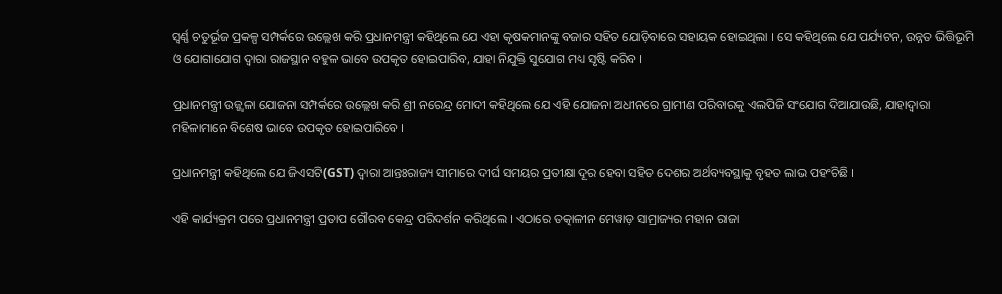ସ୍ୱର୍ଣ୍ଣ ଚତୁର୍ଭୂଜ ପ୍ରକଳ୍ପ ସମ୍ପର୍କରେ ଉଲ୍ଲେଖ କରି ପ୍ରଧାନମନ୍ତ୍ରୀ କହିଥିଲେ ଯେ ଏହା କୃଷକମାନଙ୍କୁ ବଜାର ସହିତ ଯୋଡ଼ିବାରେ ସହାୟକ ହୋଇଥିଲା । ସେ କହିଥିଲେ ଯେ ପର୍ଯ୍ୟଟନ, ଉନ୍ନତ ଭିତ୍ତିଭୂମି ଓ ଯୋଗାଯୋଗ ଦ୍ୱାରା ରାଜସ୍ଥାନ ବହୁଳ ଭାବେ ଉପକୃତ ହୋଇପାରିବ, ଯାହା ନିଯୁକ୍ତି ସୁଯୋଗ ମଧ୍ୟ ସୃଷ୍ଟି କରିବ ।

ପ୍ରଧାନମନ୍ତ୍ରୀ ଉଜ୍ଜ୍ୱଳା ଯୋଜନା ସମ୍ପର୍କରେ ଉଲ୍ଲେଖ କରି ଶ୍ରୀ ନରେନ୍ଦ୍ର ମୋଦୀ କହିଥିଲେ ଯେ ଏହି ଯୋଜନା ଅଧୀନରେ ଗ୍ରାମୀଣ ପରିବାରକୁ ଏଲପିଜି ସଂଯୋଗ ଦିଆଯାଉଛି, ଯାହାଦ୍ୱାରା ମହିଳାମାନେ ବିଶେଷ ଭାବେ ଉପକୃତ ହୋଇପାରିବେ ।

ପ୍ରଧାନମନ୍ତ୍ରୀ କହିଥିଲେ ଯେ ଜିଏସଟି(GST) ଦ୍ୱାରା ଆନ୍ତଃରାଜ୍ୟ ସୀମାରେ ଦୀର୍ଘ ସମୟର ପ୍ରତୀକ୍ଷା ଦୂର ହେବା ସହିତ ଦେଶର ଅର୍ଥବ୍ୟବସ୍ଥାକୁ ବୃହତ ଲାଭ ପହଂଚିଛି ।

ଏହି କାର୍ଯ୍ୟକ୍ରମ ପରେ ପ୍ରଧାନମନ୍ତ୍ରୀ ପ୍ରତାପ ଗୌରବ କେନ୍ଦ୍ର ପରିଦର୍ଶନ କରିଥିଲେ । ଏଠାରେ ତତ୍କାଳୀନ ମେୱାଡ଼ ସାମ୍ରାଜ୍ୟର ମହାନ ରାଜା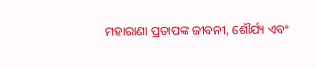ମହାରାଣା ପ୍ରତାପଙ୍କ ଜୀବନୀ, ଶୌର୍ଯ୍ୟ ଏବଂ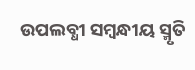ଉପଲବ୍ଧୀ ସମ୍ବନ୍ଧୀୟ ସ୍ମୃତି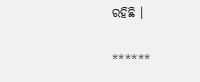ରହିଛି ।

******